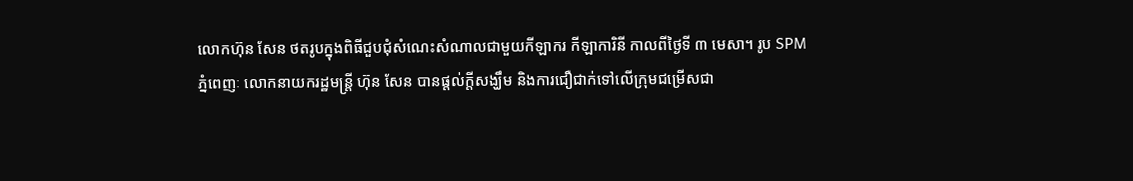លោកហ៊ុន សែន ថតរូបក្នុងពិធីជួបជុំសំណេះសំណាលជាមួយកីឡាករ កីឡាការិនី កាលពីថ្ងៃទី ៣ មេសា។ រូប SPM
ភ្នំពេញៈ លោកនាយករដ្ឋមន្ត្រី ហ៊ុន សែន បានផ្តល់ក្តីសង្ឃឹម និងការជឿជាក់ទៅលើក្រុមជម្រើសជា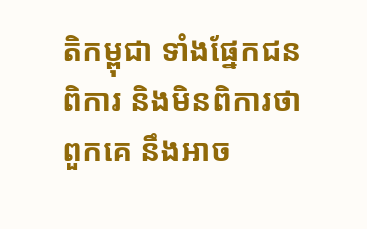តិកម្ពុជា ទាំងផ្នែកជនពិការ និងមិនពិការថា ពួកគេ នឹងអាច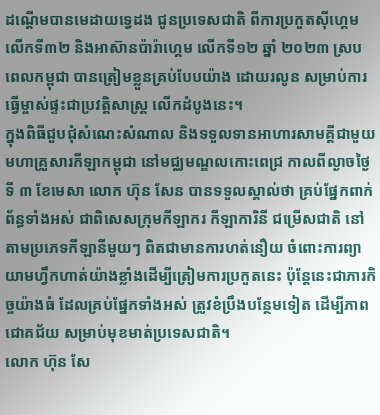ដណ្តើមបានមេដាយទ្វេដង ជូនប្រទេសជាតិ ពីការប្រកួតស៊ីហ្គេម លើកទី៣២ និងអាស៊ានប៉ារ៉ាហ្គេម លើកទី១២ ឆ្នាំ ២០២៣ ស្របពេលកម្ពុជា បានត្រៀមខ្លួនគ្រប់បែបយ៉ាង ដោយរលូន សម្រាប់ការធ្វើម្ចាស់ផ្ទះជាប្រវត្តិសាស្ត្រ លើកដំបូងនេះ។
ក្នុងពិធីជួបជុំសំណេះសំណាល និងទទួលទានអាហារសាមគ្គីជាមួយមហាគ្រួសារកីឡាកម្ពុជា នៅមជ្ឈមណ្ឌលកោះពេជ្រ កាលពីល្ងាចថ្ងៃទី ៣ ខែមេសា លោក ហ៊ុន សែន បានទទួលស្គាល់ថា គ្រប់ផ្នែកពាក់ព័ន្ធទាំងអស់ ជាពិសេសក្រុមកីឡាករ កីឡាការិនី ជម្រើសជាតិ នៅតាមប្រភេទកីឡានីមួយៗ ពិតជាមានការហត់នឿយ ចំពោះការព្យាយាមហ្វឹកហាត់យ៉ាងខ្លាំងដើម្បីត្រៀមការប្រកួតនេះ ប៉ុន្តែនេះជាភារកិច្ចយ៉ាងធំ ដែលគ្រប់ផ្នែកទាំងអស់ ត្រូវខំប្រឹងបន្ថែមទៀត ដើម្បីភាពជោគជ័យ សម្រាប់មុខមាត់ប្រទេសជាតិ។
លោក ហ៊ុន សែ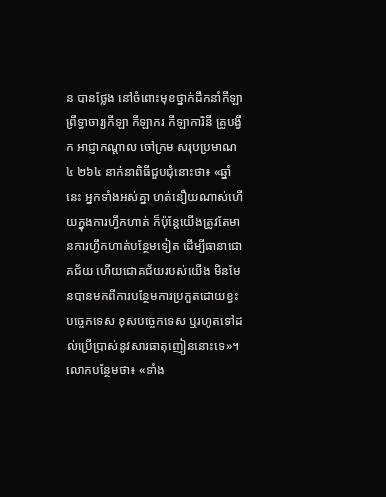ន បានថ្លែង នៅចំពោះមុខថ្នាក់ដឹកនាំកីឡា ព្រឹទ្ធាចារ្យកីឡា កីឡាករ កីឡាការិនី គ្រូបង្វឹក អាជ្ញាកណ្ដាល ចៅក្រម សរុបប្រមាណ ៤ ២៦៤ នាក់នាពិធីជួបជុំនោះថា៖ «ឆ្នាំនេះ អ្នកទាំងអស់គ្នា ហត់នឿយណាស់ហើយក្នុងការហ្វឹកហាត់ ក៏ប៉ុន្តែយើងត្រូវតែមានការហ្វឹកហាត់បន្ថែមទៀត ដើម្បីធានាជោគជ័យ ហើយជោគជ័យរបស់យើង មិនមែនបានមកពីការបន្ថែមការប្រកួតដោយខ្វះបច្ចេកទេស ខុសបច្ចេកទេស ឬរហូតទៅដល់ប្រើប្រាស់នូវសារធាតុញៀននោះទេ»។
លោកបន្ថែមថា៖ «ទាំង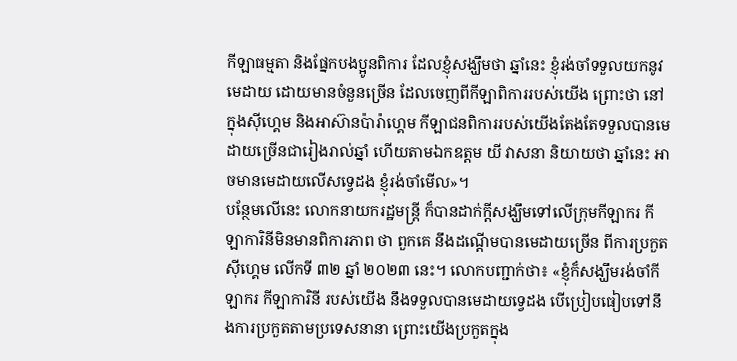កីឡាធម្មតា និងផ្នែកបងប្អូនពិការ ដែលខ្ញុំសង្ឃឹមថា ឆ្នាំនេះ ខ្ញុំរង់ចាំទទួលយកនូវមេដាយ ដោយមានចំនួនច្រើន ដែលចេញពីកីឡាពិការរបស់យើង ព្រោះថា នៅក្នុងស៊ីហ្គេម និងអាស៊ានប៉ារ៉ាហ្គេម កីឡាជនពិការរបស់យើងតែងតែទទួលបានមេដាយច្រើនជារៀងរាល់ឆ្នាំ ហើយតាមឯកឧត្តម យី វាសនា និយាយថា ឆ្នាំនេះ អាចមានមេដាយលើសទ្វេដង ខ្ញុំរង់ចាំមើល»។
បន្ថែមលើនេះ លោកនាយករដ្ឋមន្ត្រី ក៏បានដាក់ក្តីសង្ឃឹមទៅលើក្រុមកីឡាករ កីឡាការិនីមិនមានពិការភាព ថា ពួកគេ នឹងដណ្តើមបានមេដាយច្រើន ពីការប្រកួតស៊ីហ្គេម លើកទី ៣២ ឆ្នាំ ២០២៣ នេះ។ លោកបញ្ជាក់ថា៖ «ខ្ញុំក៏សង្ឃឹមរង់ចាំកីឡាករ កីឡាការិនី របស់យើង នឹងទទួលបានមេដាយទ្វេដង បើប្រៀបធៀបទៅនឹងការប្រកួតតាមប្រទេសនានា ព្រោះយើងប្រកួតក្នុង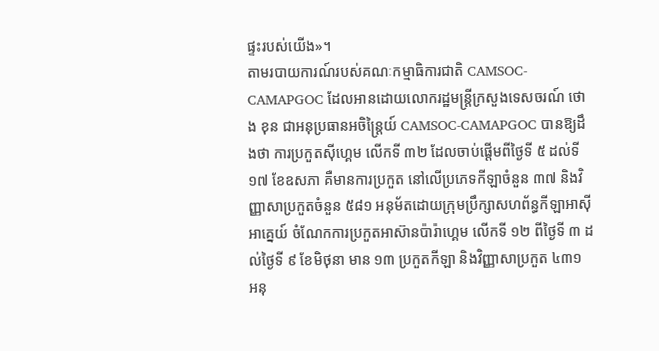ផ្ទះរបស់យើង»។
តាមរបាយការណ៍របស់គណៈកម្មាធិការជាតិ CAMSOC-CAMAPGOC ដែលអានដោយលោករដ្ឋមន្ត្រីក្រសួងទេសចរណ៍ ថោង ខុន ជាអនុប្រធានអចិន្រៃ្តយ៍ CAMSOC-CAMAPGOC បានឱ្យដឹងថា ការប្រកួតស៊ីហ្គេម លើកទី ៣២ ដែលចាប់ផ្តើមពីថ្ងៃទី ៥ ដល់ទី ១៧ ខែឧសភា គឺមានការប្រកួត នៅលើប្រភេទកីឡាចំនួន ៣៧ និងវិញ្ញាសាប្រកួតចំនួន ៥៨១ អនុម័តដោយក្រុមប្រឹក្សាសហព័ន្ធកីឡាអាស៊ីអាគ្នេយ៍ ចំណែកការប្រកួតអាស៊ានប៉ារ៉ាហ្គេម លើកទី ១២ ពីថ្ងៃទី ៣ ដល់ថ្ងៃទី ៩ ខែមិថុនា មាន ១៣ ប្រកួតកីឡា និងវិញ្ញាសាប្រកួត ៤៣១ អនុ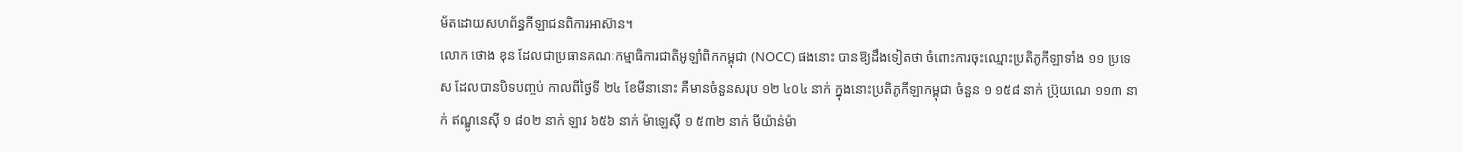ម័តដោយសហព័ន្ធកីឡាជនពិការអាស៊ាន។
លោក ថោង ខុន ដែលជាប្រធានគណៈកម្មាធិការជាតិអូឡាំពិកកម្ពុជា (NOCC) ផងនោះ បានឱ្យដឹងទៀតថា ចំពោះការចុះឈ្មោះប្រតិភូកីឡាទាំង ១១ ប្រទេស ដែលបានបិទបញ្ចប់ កាលពីថ្ងៃទី ២៤ ខែមីនានោះ គឺមានចំនួនសរុប ១២ ៤០៤ នាក់ ក្នុងនោះប្រតិភូកីឡាកម្ពុជា ចំនួន ១ ១៥៨ នាក់ ប្រ៊ុយណេ ១១៣ នាក់ ឥណ្ឌូនេស៊ី ១ ៨០២ នាក់ ឡាវ ៦៥៦ នាក់ ម៉ាឡេស៊ី ១ ៥៣២ នាក់ មីយ៉ាន់ម៉ា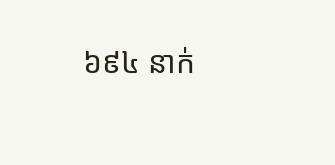៦៩៤ នាក់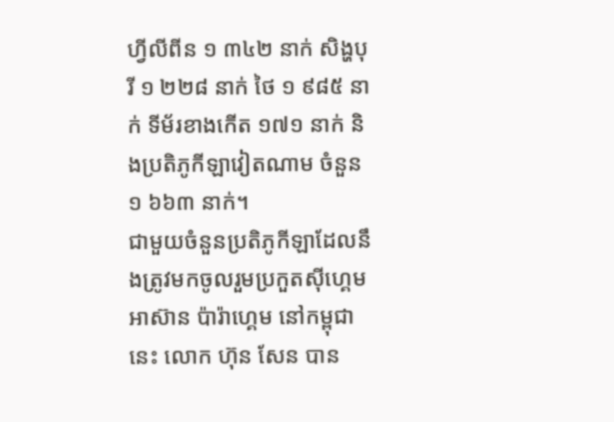ហ្វីលីពីន ១ ៣៤២ នាក់ សិង្ហបុរី ១ ២២៨ នាក់ ថៃ ១ ៩៨៥ នាក់ ទីម័រខាងកើត ១៧១ នាក់ និងប្រតិភូកីឡាវៀតណាម ចំនួន ១ ៦៦៣ នាក់។
ជាមួយចំនួនប្រតិភូកីឡាដែលនឹងត្រូវមកចូលរួមប្រកួតស៊ីហ្គេមអាស៊ាន ប៉ារ៉ាហ្គេម នៅកម្ពុជានេះ លោក ហ៊ុន សែន បាន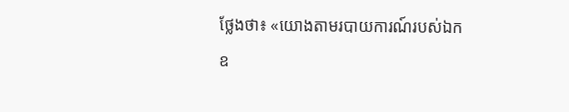ថ្លែងថា៖ «យោងតាមរបាយការណ៍របស់ឯកឧ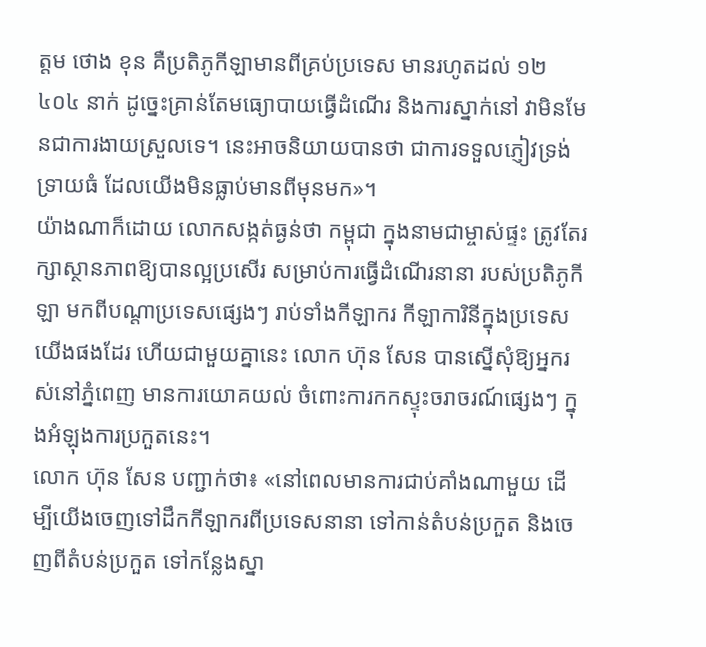ត្តម ថោង ខុន គឺប្រតិភូកីឡាមានពីគ្រប់ប្រទេស មានរហូតដល់ ១២ ៤០៤ នាក់ ដូច្នេះគ្រាន់តែមធ្យោបាយធ្វើដំណើរ និងការស្នាក់នៅ វាមិនមែនជាការងាយស្រួលទេ។ នេះអាចនិយាយបានថា ជាការទទួលភ្ញៀវទ្រង់ទ្រាយធំ ដែលយើងមិនធ្លាប់មានពីមុនមក»។
យ៉ាងណាក៏ដោយ លោកសង្កត់ធ្ងន់ថា កម្ពុជា ក្នុងនាមជាម្ចាស់ផ្ទះ ត្រូវតែរក្សាស្ថានភាពឱ្យបានល្អប្រសើរ សម្រាប់ការធ្វើដំណើរនានា របស់ប្រតិភូកីឡា មកពីបណ្តាប្រទេសផ្សេងៗ រាប់ទាំងកីឡាករ កីឡាការិនីក្នុងប្រទេសយើងផងដែរ ហើយជាមួយគ្នានេះ លោក ហ៊ុន សែន បានស្នើសុំឱ្យអ្នករស់នៅភ្នំពេញ មានការយោគយល់ ចំពោះការកកស្ទុះចរាចរណ៍ផ្សេងៗ ក្នុងអំឡុងការប្រកួតនេះ។
លោក ហ៊ុន សែន បញ្ជាក់ថា៖ «នៅពេលមានការជាប់គាំងណាមួយ ដើម្បីយើងចេញទៅដឹកកីឡាករពីប្រទេសនានា ទៅកាន់តំបន់ប្រកួត និងចេញពីតំបន់ប្រកួត ទៅកន្លែងស្នា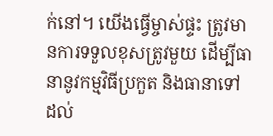ក់នៅ។ យើងធ្វើម្ចាស់ផ្ទះ ត្រូវមានការទទួលខុសត្រូវមួយ ដើម្បីធានានូវកម្មវិធីប្រកួត និងធានាទៅដល់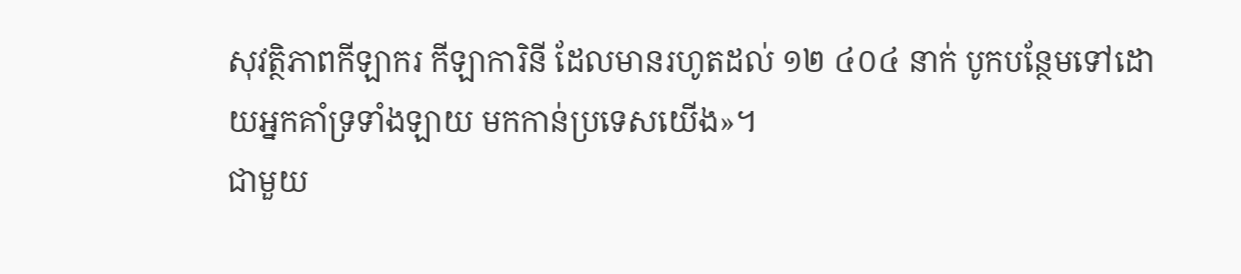សុវត្ថិភាពកីឡាករ កីឡាការិនី ដែលមានរហូតដល់ ១២ ៤០៤ នាក់ បូកបន្ថែមទៅដោយអ្នកគាំទ្រទាំងឡាយ មកកាន់ប្រទេសយើង»។
ជាមួយ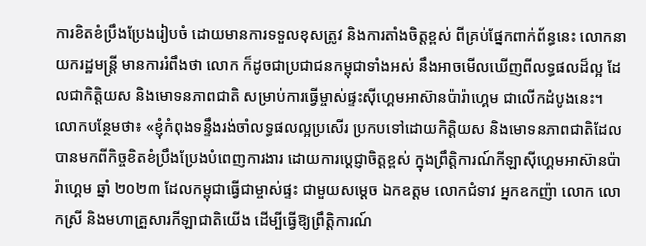ការខិតខំប្រឹងប្រែងរៀបចំ ដោយមានការទទួលខុសត្រូវ និងការតាំងចិត្តខ្ពស់ ពីគ្រប់ផ្នែកពាក់ព័ន្ធនេះ លោកនាយករដ្ឋមន្ត្រី មានការរំពឹងថា លោក ក៏ដូចជាប្រជាជនកម្ពុជាទាំងអស់ នឹងអាចមើលឃើញពីលទ្ធផលដ៏ល្អ ដែលជាកិត្តិយស និងមោទនភាពជាតិ សម្រាប់ការធ្វើម្ចាស់ផ្ទះស៊ីហ្គេមអាស៊ានប៉ារ៉ាហ្គេម ជាលើកដំបូងនេះ។
លោកបន្ថែមថា៖ «ខ្ញុំកំពុងទន្ទឹងរង់ចាំលទ្ធផលល្អប្រសើរ ប្រកបទៅដោយកិត្តិយស និងមោទនភាពជាតិដែលបានមកពីកិច្ចខិតខំប្រឹងប្រែងបំពេញការងារ ដោយការប្តេជ្ញាចិត្តខ្ពស់ ក្នុងព្រឹត្តិការណ៍កីឡាស៊ីហ្គេមអាស៊ានប៉ារ៉ាហ្គេម ឆ្នាំ ២០២៣ ដែលកម្ពុជាធ្វើជាម្ចាស់ផ្ទះ ជាមួយសម្តេច ឯកឧត្តម លោកជំទាវ អ្នកឧកញ៉ា លោក លោកស្រី និងមហាគ្រួសារកីឡាជាតិយើង ដើម្បីធ្វើឱ្យព្រឹត្តិការណ៍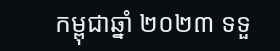កម្ពុជាឆ្នាំ ២០២៣ ទទួ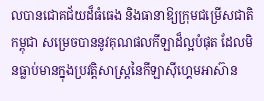លបានជោគជ័យដ៏ធំធេង និងធានាឱ្យក្រុមជម្រើសជាតិកម្ពុជា សម្រេចបាននូវគុណផលកីឡាដ៏ល្អបំផុត ដែលមិនធ្លាប់មានក្នុងប្រវត្តិសាស្ត្រនៃកីឡាស៊ីហ្គេមអាស៊ាន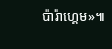ប៉ារ៉ាហ្គេម»៕